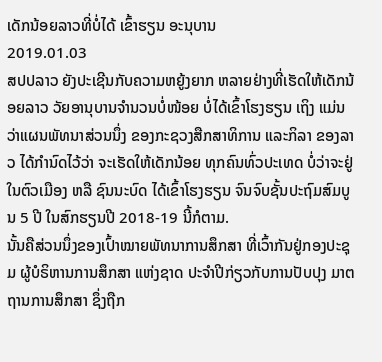ເດັກນ້ອຍລາວທີ່ບໍ່ໄດ້ ເຂົ້າຮຽນ ອະນຸບານ
2019.01.03
ສປປລາວ ຍັງປະເຊີນກັບຄວາມຫຍູ້ງຍາກ ຫລາຍຢ່າງທີ່ເຮັດໃຫ້ເດັກນ້ອຍລາວ ວັຍອານຸບານຈຳນວນບໍ່ໜ້ອຍ ບໍ່ໄດ້ເຂົ້າໂຮງຮຽນ ເຖິງ ແມ່ນວ່າແຜນພັທນາສ່ວນນຶ່ງ ຂອງກະຊວງສືກສາທິການ ແລະກິລາ ຂອງລາວ ໄດ້ກໍານົດໄວ້ວ່າ ຈະເຮັດໃຫ້ເດັກນ້ອຍ ທຸກຄົນທົ່ວປະເທດ ບໍ່ວ່າຈະຢູ່ໃນຕົວເມືອງ ຫລື ຊົນນະບົດ ໄດ້ເຂົ້າໂຮງຮຽນ ຈົນຈົບຊັ້ນປະຖົມສົມບູນ 5 ປີ ໃນສົກຮຽນປີ 2018-19 ນີ້ກໍຕາມ.
ນັ້ນຄືສ່ວນນຶ່ງຂອງເປົ້າໝາຍພັທນາການສຶກສາ ທີ່ເວົ້າກັນຢູ່ກອງປະຊຸມ ຜູ້ບໍຣິຫານການສຶກສາ ແຫ່ງຊາດ ປະຈຳປີກ່ຽວກັບການປັບປຸງ ມາຕຖານການສຶກສາ ຊຶ່ງຖືກ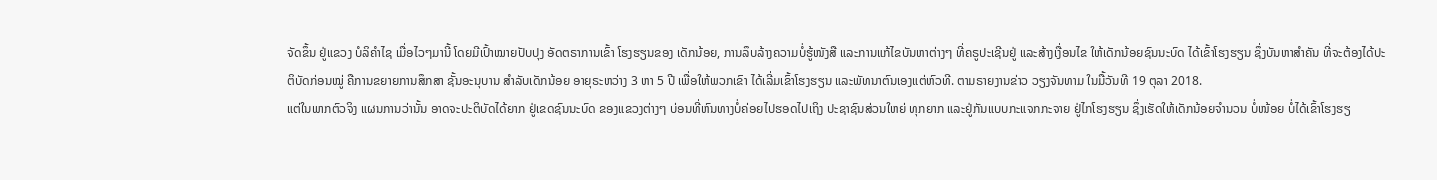ຈັດຂຶ້ນ ຢູ່ແຂວງ ບໍລິຄໍາໄຊ ເມື່ອໄວໆມານີ້ ໂດຍມີເປົ້າໝາຍປັບປຸງ ອັດຕຣາການເຂົ້າ ໂຮງຮຽນຂອງ ເດັກນ້ອຍ, ການລຶບລ້າງຄວາມບໍ່ຮູ້ໜັງສື ແລະການແກ້ໄຂບັນຫາຕ່າງໆ ທີ່ຄຣູປະເຊີນຢູ່ ແລະສ້າງເງື່ອນໄຂ ໃຫ້ເດັກນ້ອຍຊົນນະບົດ ໄດ້ເຂົ້າໂຮງຮຽນ ຊຶ່ງບັນຫາສຳຄັນ ທີ່ຈະຕ້ອງໄດ້ປະຕິບັດກ່ອນໝູ່ ຄືການຂຍາຍການສຶກສາ ຊັ້ນອະນຸບານ ສຳລັບເດັກນ້ອຍ ອາຍຸຣະຫວ່າງ 3 ຫາ 5 ປີ ເພື່ອໃຫ້ພວກເຂົາ ໄດ້ເລີ່ມເຂົ້າໂຮງຮຽນ ແລະພັທນາຕົນເອງແຕ່ຫົວທີ. ຕາມຣາຍງານຂ່າວ ວຽງຈັນທາມ ໃນມື້ວັນທີ 19 ຕຸລາ 2018.
ແຕ່ໃນພາກຕົວຈິງ ແຜນການວ່ານັ້ນ ອາດຈະປະຕິບັດໄດ້ຍາກ ຢູ່ເຂດຊົນນະບົດ ຂອງແຂວງຕ່າງໆ ບ່ອນທີ່ຫົນທາງບໍ່ຄ່ອຍໄປຮອດໄປເຖິງ ປະຊາຊົນສ່ວນໃຫຍ່ ທຸກຍາກ ແລະຢູ່ກັນແບບກະແຈກກະຈາຍ ຢູ່ໄກໂຮງຮຽນ ຊຶ່ງເຮັດໃຫ້ເດັກນ້ອຍຈຳນວນ ບໍ່ໜ້ອຍ ບໍ່ໄດ້ເຂົ້າໂຮງຮຽ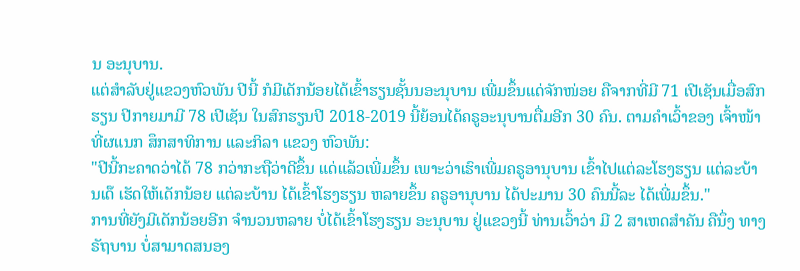ນ ອະນຸບານ.
ແຕ່ສຳລັບຢູ່ແຂວງຫົວພັນ ປີນີ້ ກໍມີເດັກນ້ອຍໄດ້ເຂົ້າຮຽນຊັ້ນນອະນຸບານ ເພີ່ມຂຶ້ນແດ່ຈັກໜ່ອຍ ຄືຈາກທີ່ມີ 71 ເປີເຊັນເມື່ອສົກຮຽນ ປີກາຍມາມີ 78 ເປີເຊັນ ໃນສົກຮຽນປີ 2018-2019 ນີ້ຍ້ອນໄດ້ຄຣູອະນຸບານຕື່ມອີກ 30 ຄົນ. ຕາມຄຳເວົ້າຂອງ ເຈົ້າໜ້າທີ່ຜແນກ ສຶກສາທິການ ແລະກິລາ ແຂວງ ຫົວພັນ:
"ປີນີ້ກະຄາດວ່າໄດ້ 78 ກວ່າກະຖືວ່າດີຂຶ້ນ ແດ່ແລ້ວເພີ່ມຂຶ້ນ ເພາະວ່າເຮົາເພີ່ມຄຣູອານຸບານ ເຂົ້າໄປແຕ່ລະໂຮງຮຽນ ແຕ່ລະບ້ານເດ໊ ເຮັດໃຫ້ເດັກນ້ອຍ ແຕ່ລະບ້ານ ໄດ້ເຂົ້າໂຮງຮຽນ ຫລາຍຂຶ້ນ ຄຣູອານຸບານ ໄດ້ປະມານ 30 ຄົນນີ້ລະ ໄດ້ເພີ່ມຂຶ້ນ."
ການທີ່ຍັງມີເດັກນ້ອຍອີກ ຈຳນວນຫລາຍ ບໍ່ໄດ້ເຂົ້າໂຮງຮຽນ ອະນຸບານ ຢູ່ແຂວງນີ້ ທ່ານເວົ້າວ່າ ມີ 2 ສາເຫດສຳຄັນ ຄືນຶ່ງ ທາງຣັຖບານ ບໍ່ສາມາດສນອງ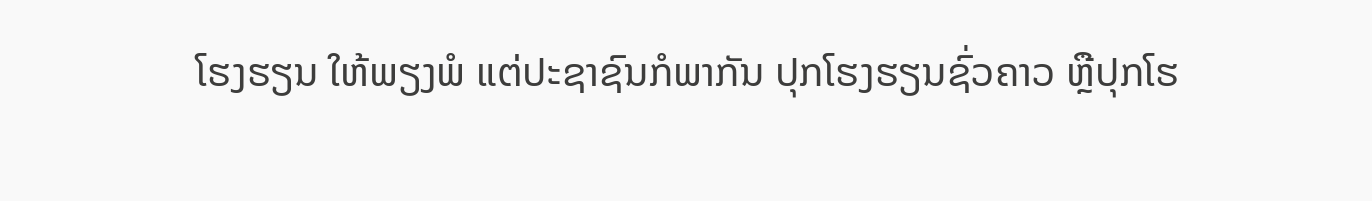ໂຮງຮຽນ ໃຫ້ພຽງພໍ ແຕ່ປະຊາຊົນກໍພາກັນ ປຸກໂຮງຮຽນຊົ່ວຄາວ ຫຼືປຸກໂຮ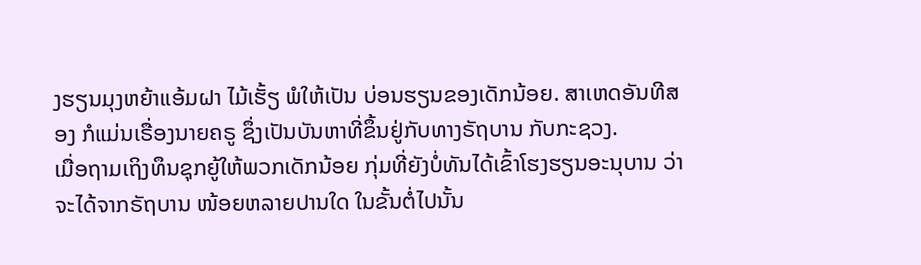ງຮຽນມຸງຫຍ້າແອ້ມຝາ ໄມ້ເຮັ້ຽ ພໍໃຫ້ເປັນ ບ່ອນຮຽນຂອງເດັກນ້ອຍ. ສາເຫດອັນທີສອງ ກໍແມ່ນເຣື່ອງນາຍຄຣູ ຊຶ່ງເປັນບັນຫາທີ່ຂຶ້ນຢູ່ກັບທາງຣັຖບານ ກັບກະຊວງ.
ເມື່ອຖາມເຖິງທຶນຊຸກຍູ້ໃຫ້ພວກເດັກນ້ອຍ ກຸ່ມທີ່ຍັງບໍ່ທັນໄດ້ເຂົ້າໂຮງຮຽນອະນຸບານ ວ່າຈະໄດ້ຈາກຣັຖບານ ໜ້ອຍຫລາຍປານໃດ ໃນຂັ້ນຕໍ່ໄປນັ້ນ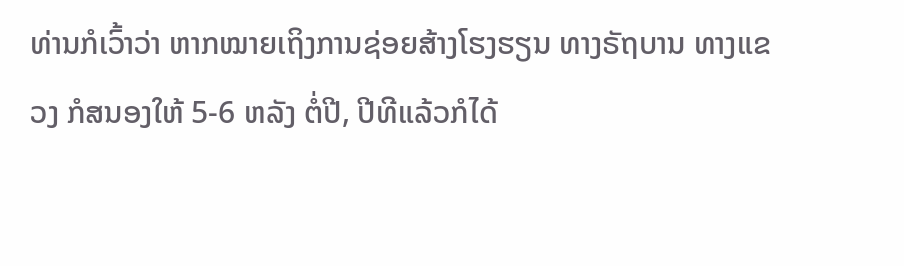ທ່ານກໍເວົ້າວ່າ ຫາກໝາຍເຖິງການຊ່ອຍສ້າງໂຮງຮຽນ ທາງຣັຖບານ ທາງແຂວງ ກໍສນອງໃຫ້ 5-6 ຫລັງ ຕໍ່ປີ, ປີທີແລ້ວກໍໄດ້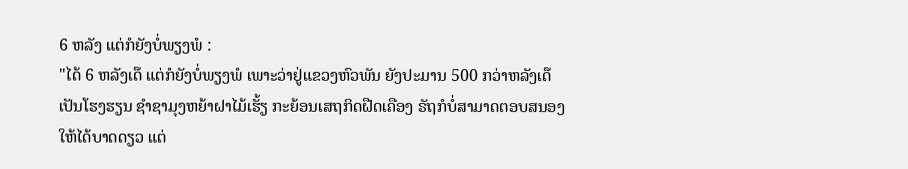6 ຫລັງ ແຕ່ກໍຍັງບໍ່ພຽງພໍ :
"ໄດ້ 6 ຫລັງເດ໊ ແຕ່ກໍຍັງບໍ່ພຽງພໍ ເພາະວ່າຢູ່ແຂວງຫົວພັນ ຍັງປະມານ 500 ກວ່າຫລັງເດ໊ເປັນໂຮງຮຽນ ຊຳຊາມຸງຫຍ້າຝາໄມ້ເຮັ້ຽ ກະຍ້ອນເສຖກິດຝືດເຄືອງ ຣັຖກໍບໍ່ສາມາດຕອບສນອງ ໃຫ້ໄດ້ບາດດຽວ ແຕ່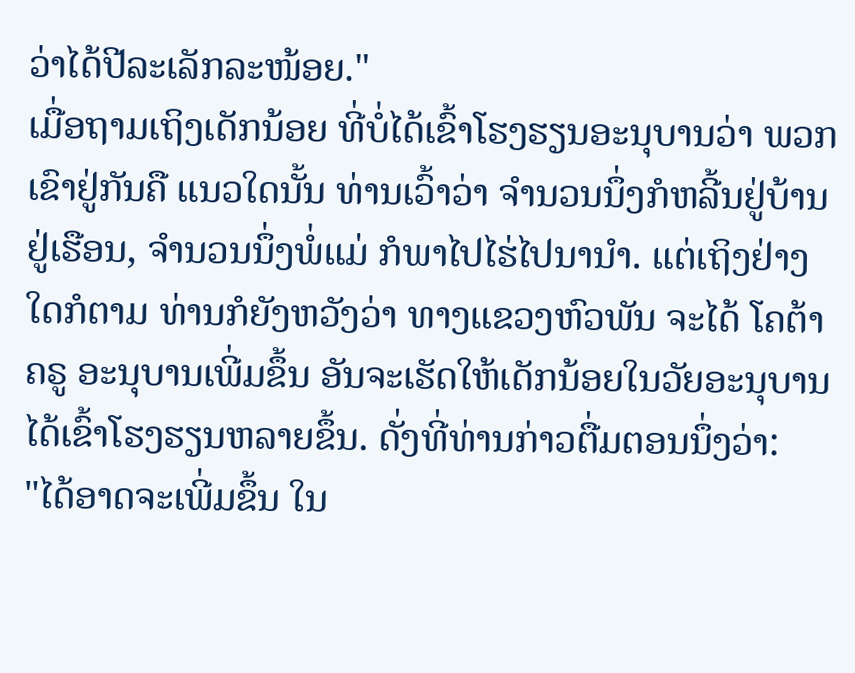ວ່າໄດ້ປີລະເລັກລະໜ້ອຍ."
ເມື່ອຖາມເຖິງເດັກນ້ອຍ ທີ່ບໍ່ໄດ້ເຂົ້າໂຮງຮຽນອະນຸບານວ່າ ພວກເຂົາຢູ່ກັນຄື ແນວໃດນັ້ນ ທ່ານເວົ້າວ່າ ຈຳນວນນຶ່ງກໍຫລີ້ນຢູ່ບ້ານ ຢູ່ເຮືອນ, ຈຳນວນນຶ່ງພໍ່ແມ່ ກໍພາໄປໄຮ່ໄປນານຳ. ແຕ່ເຖິງຢ່າງໃດກໍຕາມ ທ່ານກໍຍັງຫວັງວ່າ ທາງແຂວງຫົວພັນ ຈະໄດ້ ໂຄຕ້າຄຣູ ອະນຸບານເພີ່ມຂຶ້ນ ອັນຈະເຮັດໃຫ້ເດັກນ້ອຍໃນວັຍອະນຸບານ ໄດ້ເຂົ້າໂຮງຮຽນຫລາຍຂຶ້ນ. ດັ່ງທີ່ທ່ານກ່າວຕື່ມຕອນນຶ່ງວ່າ:
"ໄດ້ອາດຈະເພີ່ມຂຶ້ນ ໃນ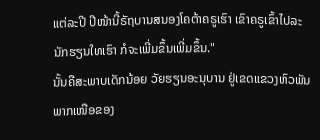ແຕ່ລະປີ ປີໜ້ານີ້ຣັຖບານສນອງໂຄຕ້າຄຣູເຮົາ ເຂົາຄຣູເຂົ້າໄປລະ ນັກຮຽນໃທເຮົາ ກໍຈະເພີ່ມຂຶ້ນເພີ່ມຂຶ້ນ."
ນັ້ນຄືສະພາບເດັກນ້ອຍ ວັຍຮຽນອະນຸບານ ຢູ່ເຂດແຂວງຫົວພັນ ພາກເໜືອຂອງ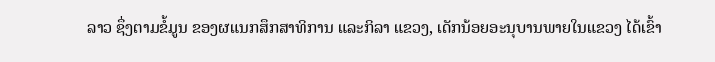ລາວ ຊຶ່ງຕາມຂໍ້ມູນ ຂອງຜແນກສຶກສາທິການ ແລະກິລາ ແຂວງ, ເດັກນ້ອຍອະນຸບານພາຍໃນແຂວງ ໄດ້ເຂົ້າ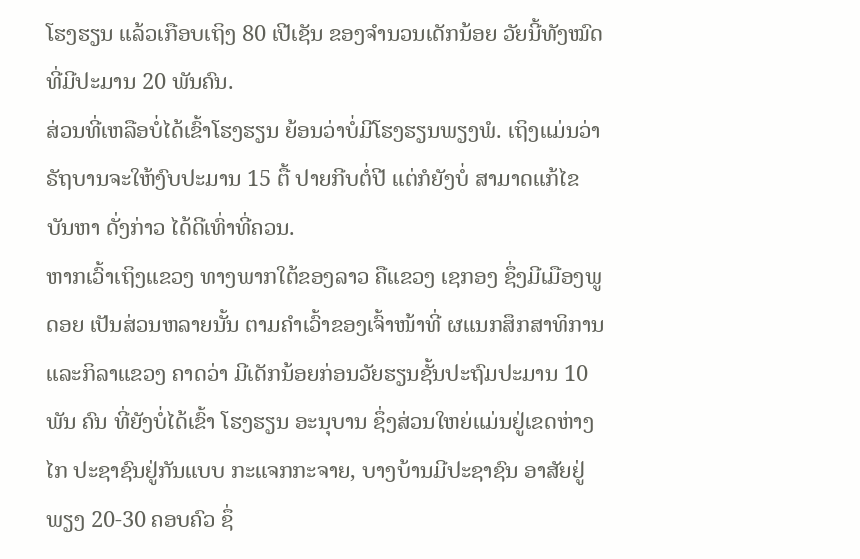ໂຮງຮຽນ ແລ້ວເກືອບເຖິງ 80 ເປີເຊັນ ຂອງຈໍານວນເດັກນ້ອຍ ວັຍນີ້ທັງໝົດ ທີ່ມີປະມານ 20 ພັນຄົນ.
ສ່ວນທີ່ເຫລືອບໍ່ໄດ້ເຂົ້າໂຮງຮຽນ ຍ້ອນວ່າບໍ່ມີໂຮງຮຽນພຽງພໍ. ເຖິງແມ່ນວ່າຣັຖບານຈະໃຫ້ງົບປະມານ 15 ຕື້ ປາຍກີບຕໍ່ປີ ແຕ່ກໍຍັງບໍ່ ສາມາດແກ້ໄຂບັນຫາ ດັ່ງກ່າວ ໄດ້ດີເທົ່າທີ່ຄວນ.
ຫາກເວົ້າເຖິງແຂວງ ທາງພາກໃຕ້ຂອງລາວ ຄືແຂວງ ເຊກອງ ຊຶ່ງມີເມືອງພູດອຍ ເປັນສ່ວນຫລາຍນັ້ນ ຕາມຄໍາເວົ້າຂອງເຈົ້າໜ້າທີ່ ຜແນກສຶກສາທິການ ແລະກິລາແຂວງ ຄາດວ່າ ມີເດັກນ້ອຍກ່ອນວັຍຮຽນຊັ້ນປະຖົມປະມານ 10 ພັນ ຄົນ ທີ່ຍັງບໍ່ໄດ້ເຂົ້າ ໂຮງຮຽນ ອະນຸບານ ຊຶ່ງສ່ວນໃຫຍ່ແມ່ນຢູ່ເຂດຫ່າງໄກ ປະຊາຊົນຢູ່ກັນແບບ ກະແຈກກະຈາຍ, ບາງບ້ານມີປະຊາຊົນ ອາສັຍຢູ່ພຽງ 20-30 ຄອບຄົວ ຊຶ່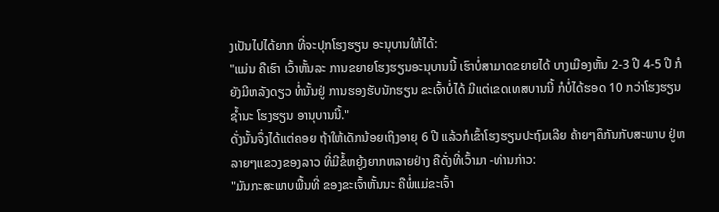ງເປັນໄປໄດ້ຍາກ ທີ່ຈະປຸກໂຮງຮຽນ ອະນຸບານໃຫ້ໄດ້:
"ແມ່ນ ຄືເຮົາ ເວົ້າຫັ້ນລະ ການຂຍາຍໂຮງຮຽນອະນຸບານນີ້ ເຮົາບໍ່ສາມາດຂຍາຍໄດ້ ບາງເມືອງຫັ້ນ 2-3 ປີ 4-5 ປີ ກໍຍັງມີຫລັງດຽວ ທໍ່ນັ້ນຢູ່ ການຮອງຮັບນັກຮຽນ ຂະເຈົ້າບໍ່ໄດ້ ມີແຕ່ເຂດເທສບານນີ້ ກໍບໍ່ໄດ້ຮອດ 10 ກວ່າໂຮງຮຽນຊໍ້ານະ ໂຮງຮຽນ ອານຸບານນີ້."
ດັ່ງນັ້ນຈຶ່ງໄດ້ແຕ່ຄອຍ ຖ້າໃຫ້ເດັກນ້ອຍເຖິງອາຍຸ 6 ປີ ແລ້ວກໍເຂົ້າໂຮງຮຽນປະຖົມເລີຍ ຄ້າຍໆຄຶກັນກັບສະພາບ ຢູ່ຫລາຍໆແຂວງຂອງລາວ ທີ່ມີຂໍ້ຫຍູ້ງຍາກຫລາຍຢ່າງ ຄືດັ່ງທີ່ເວົ້າມາ -ທ່ານກ່າວ:
"ມັນກະສະພາບພື້ນທີ່ ຂອງຂະເຈົ້າຫັ້ນນະ ຄືພໍ່ແມ່ຂະເຈົ້າ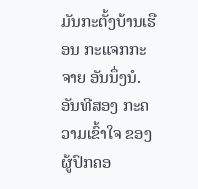ມັນກະຕັ້ງບ້ານເຮືອນ ກະແຈກກະຈາຍ ອັນນຶ່ງນໍ. ອັນທີສອງ ກະຄວາມເຂົ້າໃຈ ຂອງຜູ້ປົກຄອ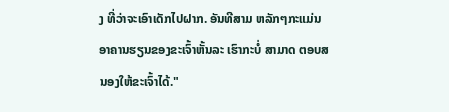ງ ທີ່ວ່າຈະເອົາເດັກໄປຝາກ. ອັນທີສາມ ຫລັກໆກະແມ່ນ ອາຄານຮຽນຂອງຂະເຈົ້າຫັ້ນລະ ເຮົາກະບໍ່ ສາມາດ ຕອບສນອງໃຫ້ຂະເຈົ້າໄດ້."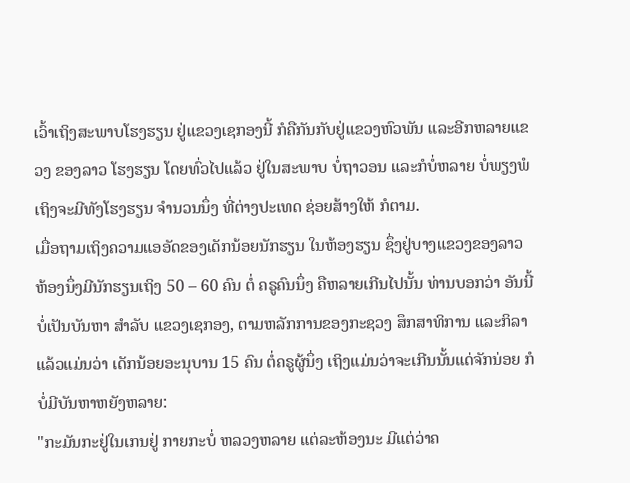ເວົ້າເຖິງສະພາບໂຮງຮຽນ ຢູ່ແຂວງເຊກອງນີ້ ກໍຄືກັນກັບຢູ່ແຂວງຫົວພັນ ແລະອີກຫລາຍແຂວງ ຂອງລາວ ໂຮງຮຽນ ໂດຍທົ່ວໄປແລ້ວ ຢູ່ໃນສະພາບ ບໍ່ຖາວອນ ແລະກໍບໍ່ຫລາຍ ບໍ່ພຽງພໍ ເຖິງຈະມີທັງໂຮງຮຽນ ຈຳນວນນຶ່ງ ທີ່ຕ່າງປະເທດ ຊ່ອຍສ້າງໃຫ້ ກໍຕາມ.
ເມື່ອຖາມເຖິງຄວາມແອອັດຂອງເດັກນ້ອຍນັກຮຽນ ໃນຫ້ອງຮຽນ ຊຶ່ງຢູ່ບາງແຂວງຂອງລາວ ຫ້ອງນຶ່ງມີນັກຮຽນເຖິງ 50 – 60 ຄົນ ຕໍ່ ຄຣູຄົນນຶ່ງ ຄືຫລາຍເກີນໄປນັ້ນ ທ່ານບອກວ່າ ອັນນີ້ບໍ່ເປັນບັນຫາ ສໍາລັບ ແຂວງເຊກອງ, ຕາມຫລັກການຂອງກະຊວງ ສຶກສາທິການ ແລະກິລາ ແລ້ວແມ່ນວ່າ ເດັກນ້ອຍອະນຸບານ 15 ຄົນ ຕໍ່ຄຣູຜູ້ນຶ່ງ ເຖິງແມ່ນວ່າຈະເກີນນັ້ນແດ່ຈັກນ່ອຍ ກໍບໍ່ມີບັນຫາຫຍັງຫລາຍ:
"ກະມັນກະຢູ່ໃນເກນຢູ່ ກາຍກະບໍ່ ຫລວງຫລາຍ ແຕ່ລະຫ້ອງນະ ມີແຕ່ວ່າຄ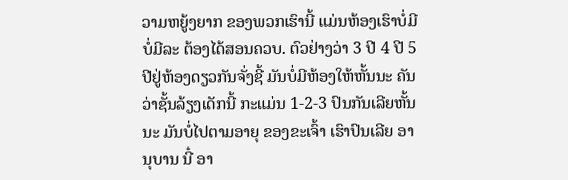ວາມຫຍູ້ງຍາກ ຂອງພວກເຮົານີ້ ແມ່ນຫ້ອງເຮົາບໍ່ມີ ບໍ່ມີລະ ຕ້ອງໄດ້ສອນຄວບ. ຕົວຢ່າງວ່າ 3 ປີ 4 ປີ 5 ປີຢູ່ຫ້ອງດຽວກັນຈັ່ງຊີ້ ມັນບໍ່ມີຫ້ອງໃຫ້ຫັ້ນນະ ຄັນວ່າຊັ້ນລ້ຽງເດັກນີ້ ກະແມ່ນ 1-2-3 ປົນກັນເລີຍຫັ້ນນະ ມັນບໍ່ໄປຕາມອາຍຸ ຂອງຂະເຈົ້າ ເຮົາປົນເລີຍ ອານຸບານ ນີ໋ ອາ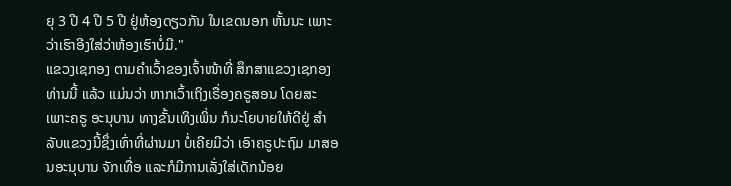ຍຸ 3 ປີ 4 ປີ 5 ປີ ຢູ່ຫ້ອງດຽວກັນ ໃນເຂດນອກ ຫັ້ນນະ ເພາະວ່າເຮົາອີງໃສ່ວ່າຫ້ອງເຮົາບໍ່ມີ."
ແຂວງເຊກອງ ຕາມຄໍາເວົ້າຂອງເຈົ້າໜ້າທີ່ ສຶກສາແຂວງເຊກອງ ທ່ານນີ້ ແລ້ວ ແມ່ນວ່າ ຫາກເວົ້າເຖິງເຣື່ອງຄຣູສອນ ໂດຍສະເພາະຄຣູ ອະນຸບານ ທາງຂັ້ນເທິງເພິ່ນ ກໍນະໂຍບາຍໃຫ້ດີຢູ່ ສໍາລັບແຂວງນີ້ຊຶ່ງເທົ່າທີ່ຜ່ານມາ ບໍ່ເຄີຍມີວ່າ ເອົາຄຣູປະຖົມ ມາສອນອະນຸບານ ຈັກເທື່ອ ແລະກໍມີການເລັ່ງໃສ່ເດັກນ້ອຍ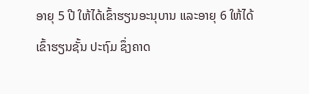ອາຍຸ 5 ປີ ໃຫ້ໄດ້ເຂົ້າຮຽນອະນຸບານ ແລະອາຍຸ 6 ໃຫ້ໄດ້ເຂົ້າຮຽນຊັ້ນ ປະຖົມ ຊຶ່ງຄາດ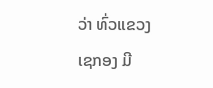ວ່າ ທົ່ວແຂວງ ເຊກອງ ມີ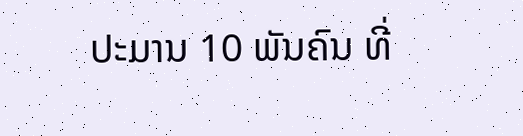ປະມານ 10 ພັນຄົນ ທີ່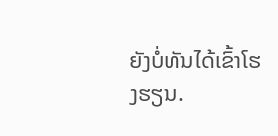ຍັງບໍ່ທັນໄດ້ເຂົ້າໂຮງຮຽນ.